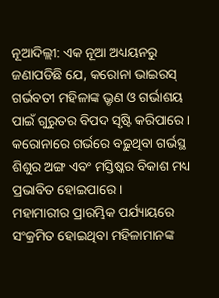ନୂଆଦିଲ୍ଲୀ: ଏକ ନୂଆ ଅଧ୍ୟୟନରୁ ଜଣାପଡିଛି ଯେ, କରୋନା ଭାଇରସ୍ ଗର୍ଭବତୀ ମହିଳାଙ୍କ ଭ୍ରୃଣ ଓ ଗର୍ଭାଶୟ ପାଇଁ ଗୁରୁତର ବିପଦ ସୃଷ୍ଟି କରିପାରେ । କରୋନାରେ ଗର୍ଭରେ ବଢ଼ୁଥିବା ଗର୍ଭସ୍ଥ ଶିଶୁର ଅଙ୍ଗ ଏବଂ ମସ୍ତିଷ୍କର ବିକାଶ ମଧ୍ୟ ପ୍ରଭାବିତ ହୋଇପାରେ ।
ମହାମାରୀର ପ୍ରାରମ୍ଭିକ ପର୍ଯ୍ୟାୟରେ ସଂକ୍ରମିତ ହୋଇଥିବା ମହିଳାମାନଙ୍କ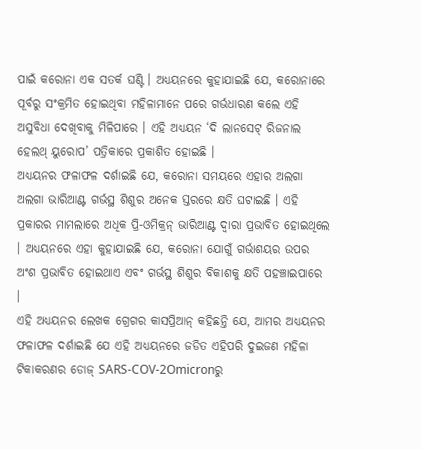ପାଇଁ କରୋନା ଏକ ସତର୍କ ଘଣ୍ଟି । ଅଧ୍ୟୟନରେ କୁହାଯାଇଛି ଯେ, କରୋନାରେ ପୂର୍ବରୁ ସଂକ୍ରମିତ ହୋଇଥିବା ମହିଳାମାନେ ପରେ ଗର୍ଭଧାରଣ କଲେ ଏହି ଅସୁବିଧା ଦେଖିବାକୁ ମିଳିପାରେ । ଏହି ଅଧ୍ୟୟନ ‘ଦି ଲାନସେଟ୍ ରିଜନାଲ ହେଲଥ୍ ୟୁରୋପ’ ପତ୍ରିକାରେ ପ୍ରକାଶିତ ହୋଇଛି ।
ଅଧ୍ୟୟନର ଫଳାଫଳ ଦର୍ଶାଇଛି ଯେ, କରୋନା ସମୟରେ ଏହାର ଅଲଗା ଅଲଗା ଭାରିଆଣ୍ଟ ଗର୍ଭସ୍ଥ ଶିଶୁର ଅନେକ ସ୍ତରରେ କ୍ଷତି ଘଟାଇଛି । ଏହି ପ୍ରକାରର ମାମଲାରେ ଅଧିକ ପ୍ରି-ଓମିକ୍ରନ୍ ଭାରିଆଣ୍ଟ ଦ୍ୱାରା ପ୍ରଭାବିତ ହୋଇଥିଲେ । ଅଧ୍ୟୟନରେ ଏହା କୁହାଯାଇଛି ଯେ, କରୋନା ଯୋଗୁଁ ଗର୍ଭାଶୟର ଉପର ଅଂଶ ପ୍ରଭାବିତ ହୋଇଥାଏ ଏବଂ ଗର୍ଭସ୍ଥ ଶିଶୁର ବିକାଶକୁ କ୍ଷତି ପହଞ୍ଚାଇପାରେ ।
ଏହି ଅଧ୍ୟୟନର ଲେଖକ ଗ୍ରେଗର କାସପ୍ରିଆନ୍ କହିଛନ୍ତି ଯେ, ଆମର ଅଧ୍ୟୟନର ଫଳାଫଳ ଦର୍ଶାଇଛି ଯେ ଏହି ଅଧ୍ୟୟନରେ ଜଡିତ ଏହିପରି ଦୁଇଜଣ ମହିଳା ଟିକାକରଣର ଡୋଜ୍ SARS-COV-2Omicronରୁ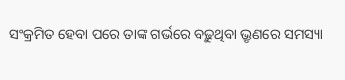ସଂକ୍ରମିତ ହେବା ପରେ ତାଙ୍କ ଗର୍ଭରେ ବଢ଼ୁଥିବା ଭ୍ରୃଣରେ ସମସ୍ୟା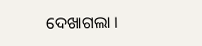ଦେଖାଗଲା ।